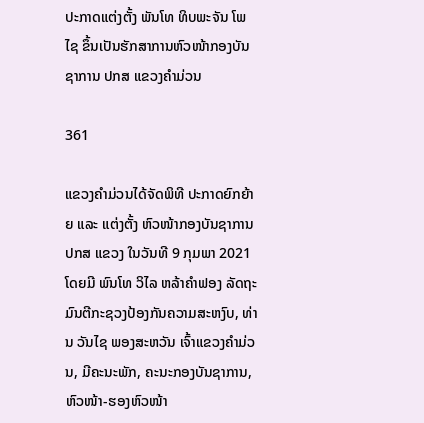ປະກາດແຕ່ງຕັ້ງ ພັນໂທ ທິບພະຈັນ ໂພໄຊ ຂຶ້ນເປັນຮັກສາການຫົວໜ້າກອງບັນຊາການ ປກສ ແຂວງຄຳມ່ວນ

361

ແຂວງຄຳມ່ວນໄດ້ຈັດພິທີ ປະກາດຍົກຍ້າຍ ແລະ ແຕ່ງຕັ້ງ ຫົວໜ້າກອງບັນຊາການ ປກສ ແຂວງ ໃນວັນທີ 9 ກຸມພາ 2021 ໂດຍມີ ພົນໂທ ວິໄລ ຫລ້າຄໍາຟອງ ລັດຖະມົນຕີກະຊວງປ້ອງກັນຄວາມສະຫງົບ, ທ່ານ ວັນໄຊ ພອງສະຫວັນ ເຈົ້າແຂວງຄໍາມ່ວນ, ມີຄະນະພັກ, ຄະນະກອງບັນຊາການ, ຫົວໜ້າ-ຮອງຫົວໜ້າ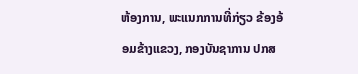ຫ້ອງການ, ພະແນກການທີ່ກ່ຽວ ຂ້ອງອ້ອມຂ້າງແຂວງ, ກອງບັນຊາການ ປກສ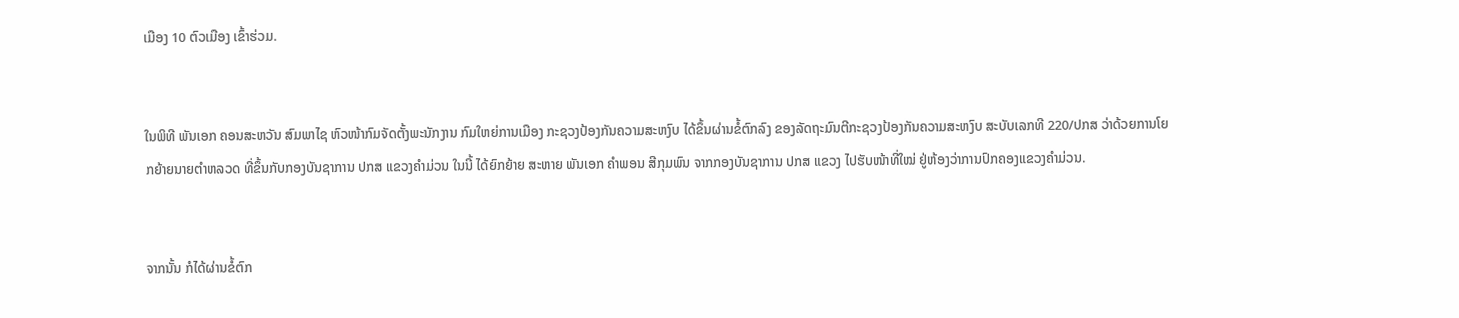ເມືອງ 10 ຕົວເມືອງ ເຂົ້າຮ່ວມ.


ໃນພິທີ ພັນເອກ ຄອນສະຫວັນ ສົມພາໄຊ ຫົວໜ້າກົມຈັດຕັ້ງພະນັກງານ ກົມໃຫຍ່ການເມືອງ ກະຊວງປ້ອງກັນຄວາມສະຫງົບ ໄດ້ຂຶ້ນຜ່ານຂໍ້ຕົກລົງ ຂອງລັດຖະມົນຕີກະຊວງປ້ອງກັນຄວາມສະຫງົບ ສະບັບເລກທີ 220/ປກສ ວ່າດ້ວຍການໂຍກຍ້າຍນາຍຕໍາຫລວດ ທີ່ຂຶ້ນກັບກອງບັນຊາການ ປກສ ແຂວງຄໍາມ່ວນ ໃນນີ້ ໄດ້ຍົກຍ້າຍ ສະຫາຍ ພັນເອກ ຄໍາພອນ ສີກຸມພົນ ຈາກກອງບັນຊາການ ປກສ ແຂວງ ໄປຮັບໜ້າທີ່ໃໝ່ ຢູ່ຫ້ອງວ່າການປົກຄອງແຂວງຄໍາມ່ວນ.


ຈາກນັ້ນ ກໍໄດ້ຜ່ານຂໍ້ຕົກ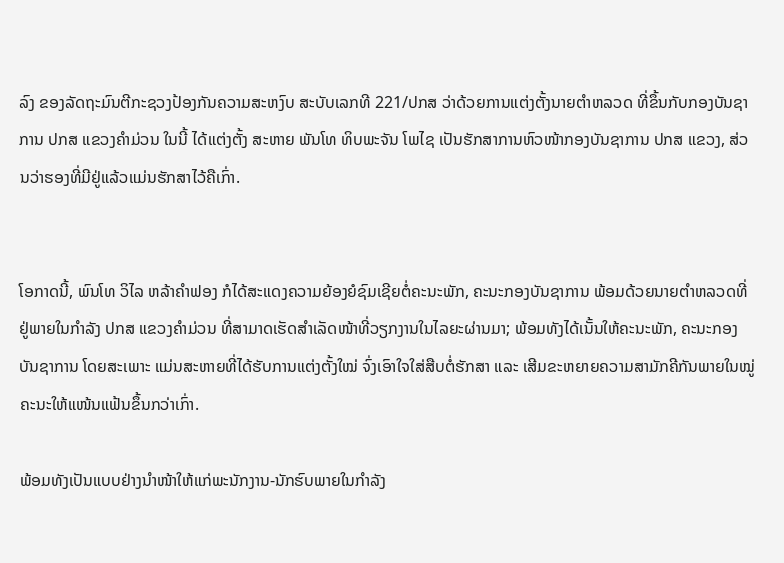ລົງ ຂອງລັດຖະມົນຕີກະຊວງປ້ອງກັນຄວາມສະຫງົບ ສະບັບເລກທີ 221/ປກສ ວ່າດ້ວຍການແຕ່ງຕັ້ງນາຍຕໍາຫລວດ ທີ່ຂຶ້ນກັບກອງບັນຊາການ ປກສ ແຂວງຄໍາມ່ວນ ໃນນີ້ ໄດ້ແຕ່ງຕັ້ງ ສະຫາຍ ພັນໂທ ທິບພະຈັນ ໂພໄຊ ເປັນຮັກສາການຫົວໜ້າກອງບັນຊາການ ປກສ ແຂວງ, ສ່ວນວ່າຮອງທີ່ມີຢູ່ແລ້ວແມ່ນຮັກສາໄວ້ຄືເກົ່າ.


ໂອກາດນີ້, ພົນໂທ ວິໄລ ຫລ້າຄໍາຟອງ ກໍໄດ້ສະແດງຄວາມຍ້ອງຍໍຊົມເຊີຍຕໍ່ຄະນະພັກ, ຄະນະກອງບັນຊາການ ພ້ອມດ້ວຍນາຍຕໍາຫລວດທີ່ຢູ່ພາຍໃນກຳລັງ ປກສ ແຂວງຄໍາມ່ວນ ທີ່ສາມາດເຮັດສຳເລັດໜ້າທີ່ວຽກງານໃນໄລຍະຜ່ານມາ; ພ້ອມທັງໄດ້ເນັ້ນໃຫ້ຄະນະພັກ, ຄະນະກອງບັນຊາການ ໂດຍສະເພາະ ແມ່ນສະຫາຍທີ່ໄດ້ຮັບການແຕ່ງຕັ້ງໃໝ່ ຈົ່ງເອົາໃຈໃສ່ສືບຕໍ່ຮັກສາ ແລະ ເສີມຂະຫຍາຍຄວາມສາມັກຄີກັນພາຍໃນໝູ່ຄະນະໃຫ້ແໜ້ນແຟ້ນຂຶ້ນກວ່າເກົ່າ.

ພ້ອມທັງເປັນແບບຢ່າງນຳໜ້າໃຫ້ແກ່ພະນັກງານ-ນັກຮົບພາຍໃນກຳລັງ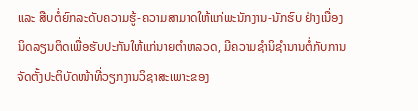ແລະ ສືບຕໍ່ຍົກລະດັບຄວາມຮູ້-ຄວາມສາມາດໃຫ້ແກ່ພະນັກງານ-ນັກຮົບ ຢ່າງເນື່ອງນິດລຽນຕິດເພື່ອຮັບປະກັນໃຫ້ແກ່ນາຍຕໍາຫລວດ, ມີຄວາມຊໍານິຊໍານານຕໍ່ກັບການຈັດຕັ້ງປະຕິບັດໜ້າທີ່ວຽກງານວິຊາສະເພາະຂອງ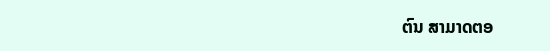ຕົນ ສາມາດຕອ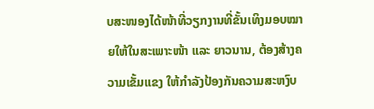ບສະໜອງໄດ້ໜ້າທີ່ວຽກງານທີ່ຂັ້ນເທິງມອບໝາຍໃຫ້ໃນສະເພາະໜ້າ ແລະ ຍາວນານ, ຕ້ອງສ້າງຄວາມເຂັ້ມແຂງ ໃຫ້ກໍາລັງປ້ອງກັນຄວາມສະຫງົບ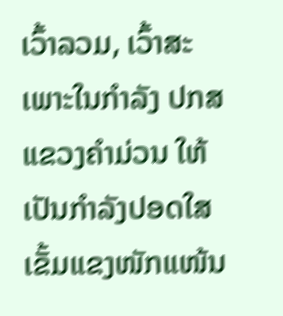ເວົ້າລວມ, ເວົ້າສະເພາະໃນກຳລັງ ປກສ ແຂວງຄໍາມ່ວນ ໃຫ້ເປັນກຳລັງປອດໃສ ເຂັ້ມແຂງໜັກແໜ້ນ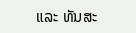ແລະ ທັນສະ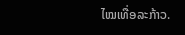ໄໝເທື່ອລະກ້າວ.